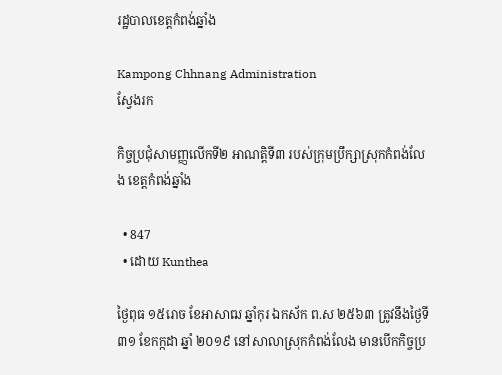រដ្ឋបាលខេត្តកំពង់ឆ្នាំង

Kampong Chhnang Administration
ស្វែងរក

កិច្ចប្រជុំសាមញ្ញលើកទី២ អាណត្តិទី៣ របស់ក្រុមប្រឹក្សាស្រុកកំពង់លែង ខេត្តកំពង់ឆ្នាំង

  • 847
  • ដោយ Kunthea

ថ្ងៃពុធ ១៥រោច ខែអាសាឍ ឆ្នាំកុរ ឯកស័ក ព.ស ២៥៦៣ ត្រូវនឹងថ្ងៃទី៣១ ខែកក្កដា ឆ្នាំ ២០១៩ នៅសាលាស្រុកកំពង់លែង មានបើកកិច្ចប្រ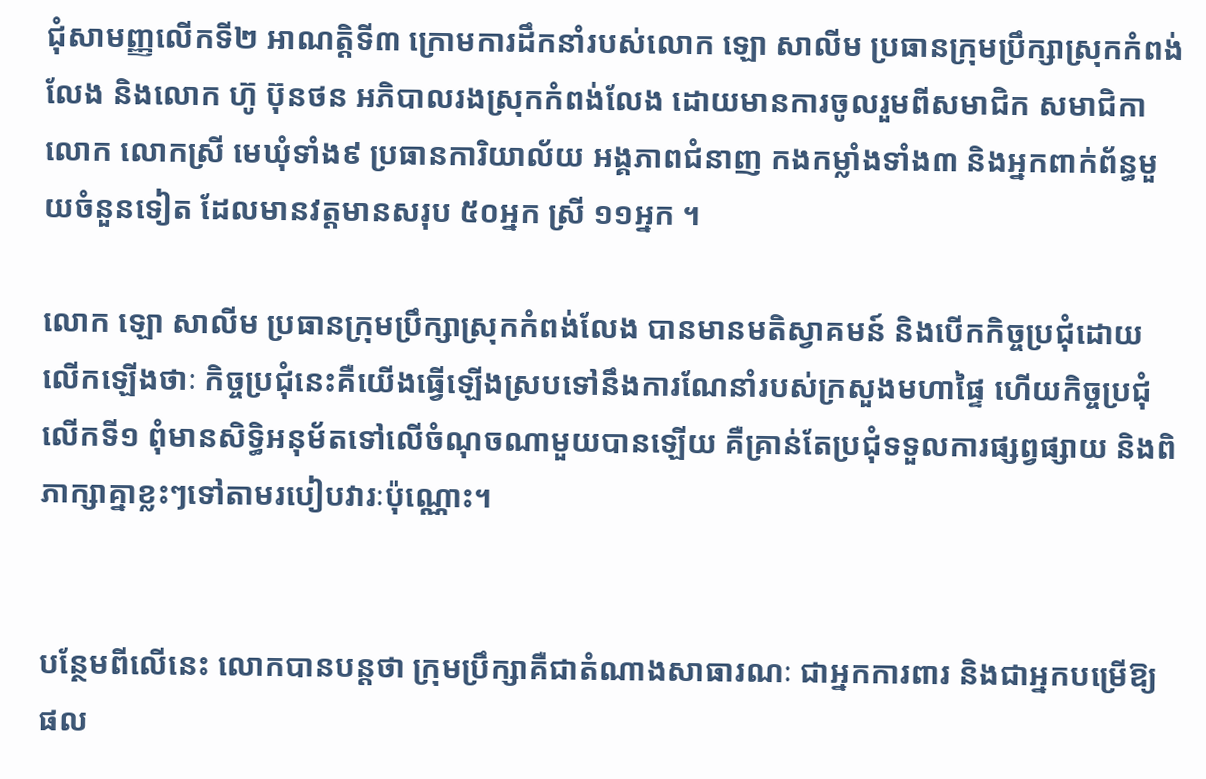ជុំសាមញ្ញលើកទី២ អាណត្តិទី៣ ក្រោមការដឹកនាំរបស់លោក ឡោ សាលីម ប្រធានក្រុមប្រឹក្សាស្រុកកំពង់លែង និងលោក ហ៊ូ ប៊ុនថន អភិបាលរងស្រុកកំពង់លែង ដោយមានការចូលរួមពីសមាជិក សមាជិកា លោក លោកស្រី មេឃុំទាំង៩ ប្រធានការិយាល័យ អង្គភាពជំនាញ កងកម្លាំងទាំង៣ និងអ្នកពាក់ព័ន្ធមួយចំនួនទៀត ដែលមានវត្តមានសរុប ៥០អ្នក ស្រី ១១អ្នក ។

លោក ឡោ សាលីម ប្រធានក្រុមប្រឹក្សាស្រុកកំពង់លែង បានមានមតិស្វាគមន៍ និងបើកកិច្ចប្រជុំដោយលើកឡើងថាៈ កិច្ចប្រជុំនេះគឺយើងធ្វើឡើងស្របទៅនឹងការណែនាំរបស់ក្រសួងមហាផ្ទៃ ហើយកិច្ចប្រជំុលើកទី១ ពុំមានសិទ្ធិអនុម័តទៅលើចំណុចណាមួយបានឡើយ គឺគ្រាន់តែប្រជុំទទួលការផ្សព្វផ្សាយ និងពិភាក្សាគ្នាខ្លះៗទៅតាមរបៀបវារៈប៉ុណ្ណោះ។


បន្ថែមពីលើនេះ លោកបានបន្តថា ក្រុមប្រឹក្សាគឺជាតំណាងសាធារណៈ ជាអ្នកការពារ និងជាអ្នកបម្រើឱ្យផល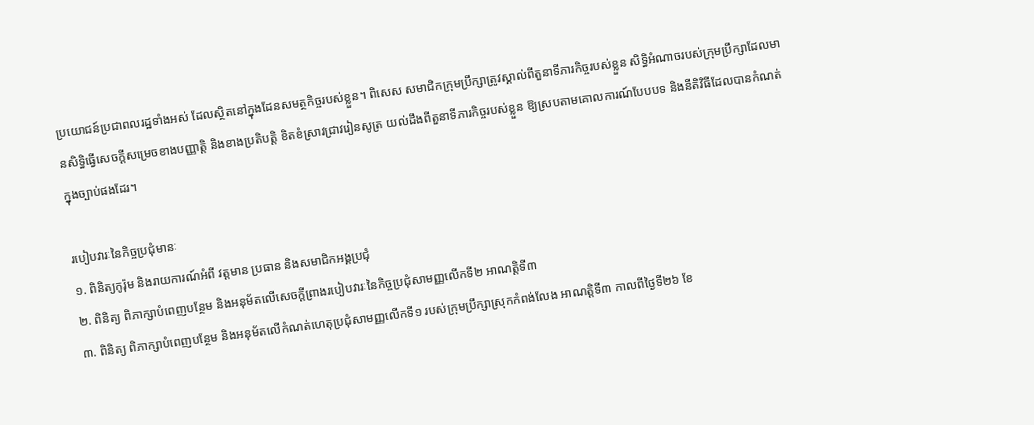ប្រយោជន៍ប្រជាពលរដ្ឋទាំងអស់ ដែលស្ថិតនៅក្នុងដែនសមត្ថកិច្ចរបស់ខ្លួន។ ពិសេស សមាជិកក្រុមប្រឹក្សាត្រូវស្គាល់ពីតួនាទីភារកិច្ចរបស់ខ្លួន សិទ្ធិអំណាចរបស់ក្រុមប្រឹក្សាដែលមានសិទ្ធិធ្វើសេចក្តីសម្រេចខាងបញ្ញាតិ្ត និងខាងប្រតិបត្តិ ខិតខំស្រាវជ្រាវរៀនសូត្រ យល់ដឹងពីតួនាទីភារកិច្ចរបស់ខ្លួន ឱ្យស្របតាមគោលការណ៍បែបបទ និងនីតិវិធីដែលបានកំណត់ក្នុងច្បាប់ផងដែរ។

របៀបវារៈនៃកិច្ចប្រជុំមានៈ
១. ពិនិត្យកូរ៉ុម និងរាយការណ៍អំពី វត្តមាន ប្រធាន និងសមាជិកអង្គប្រជុំ
២. ពិនិត្យ ពិភាក្សាបំពេញបន្ថែម និងអនុម័តលើសេចក្តីព្រាងរបៀបវារៈនៃកិច្ចប្រជុំសាមញ្ញលើកទី២ អាណត្តិទី៣
៣. ពិនិត្យ ពិភាក្សាបំពេញបន្ថែម និងអនុម័តលើកំណត់ហេតុប្រជុំសាមញ្ញលើកទី១ របស់ក្រុមប្រឹក្សាស្រុកកំពង់លែង អាណត្តិទី៣ កាលពីថ្ងៃទី២៦ ខែ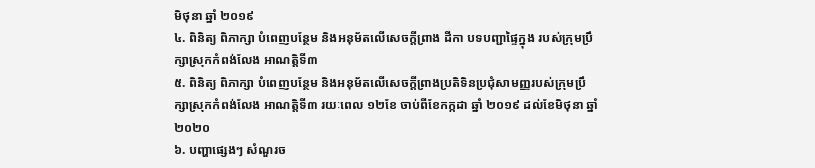មិថុនា ឆ្នាំ ២០១៩
៤. ពិនិត្យ ពិភាក្សា បំពេញបន្ថែម និងអនុម័តលើសេចក្តីព្រាង ដីកា បទបញ្ជាផ្ទៃក្នុង របស់ក្រុមប្រឹក្សាស្រុកកំពង់លែង អាណត្តិទី៣
៥. ពិនិត្យ ពិភាក្សា បំពេញបន្ថែម និងអនុម័តលើសេចក្តីព្រាងប្រតិទិនប្រជុំសាមញ្ញរបស់ក្រុមប្រឹក្សាស្រុកកំពង់លែង អាណត្តិទី៣ រយៈពេល ១២ខែ ចាប់ពីខែកក្កដា ឆ្នាំ ២០១៩ ដល់ខែមិថុនា ឆ្នាំ ២០២០
៦. បញ្ហាផ្សេងៗ សំណួរច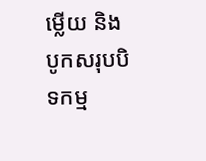ម្លើយ និងបូកសរុបបិទកម្ម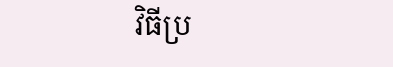វិធីប្រ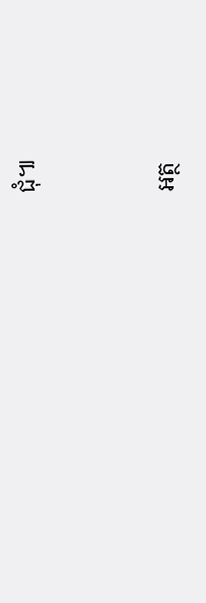ជុំ៕


អត្ថ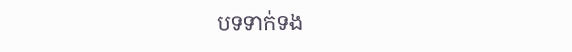បទទាក់ទង